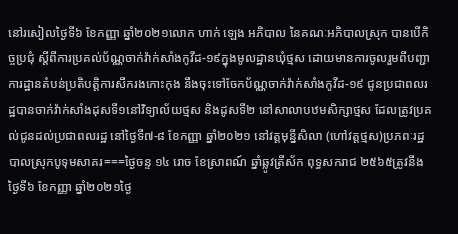នៅរសៀលថ្ងៃទី៦ ខែកញ្ញា ឆ្នាំ២០២១លោក ហាក់ ឡេង អភិបាល នៃគណៈអភិបាលស្រុក បានបើកិច្ចប្រជុំ ស្ដីពីការប្រគល់ប័ណ្ណចាក់វ៉ាក់សាំងកូវីដ-១៩ក្នុងមូលដ្ឋានឃុំថ្មស ដោយមានការចូលរួមពីបញ្ជាការដ្ឋានតំបន់ប្រតិបត្តិការសឹករងកោះកុង នឹងចុះទៅចែកប័ណ្ណចាក់វ៉ាក់សាំងកូវីដ-១៩ ជូនប្រជាពលរដ្ឋបានចាក់វ៉ាក់សាំងដុសទី១នៅវិទ្យាល័យថ្មស និងដូសទី២ នៅសាលាបឋមសិក្សាថ្មស ដែលត្រូវប្រគល់ជូនដល់ប្រជាពលរដ្ឋ នៅថ្ងៃទី៧-៨ ខែកញ្ញា ឆ្នាំ២០២១ នៅវត្តមុន្នីសិលា (ហៅវត្តថ្មស)ប្រភពៈរដ្ឋបាលស្រុកបូទុមសាគរ===ថ្ងៃចន្ទ ១៤ រោច ខែស្រាពណ៍ ឆ្នាំឆ្លូវត្រីស័ក ពុទ្ធសករាជ ២៥៦៥ត្រូវនឹងថ្ងៃទី៦ ខែកញ្ញា ឆ្នាំ២០២១ថ្ងៃ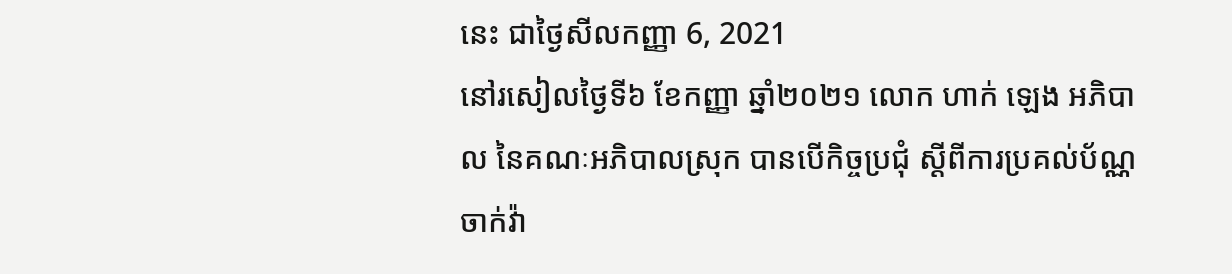នេះ ជាថ្ងៃសីលកញ្ញា 6, 2021
នៅរសៀលថ្ងៃទី៦ ខែកញ្ញា ឆ្នាំ២០២១ លោក ហាក់ ឡេង អភិបាល នៃគណៈអភិបាលស្រុក បានបើកិច្ចប្រជុំ ស្ដីពីការប្រគល់ប័ណ្ណចាក់វ៉ា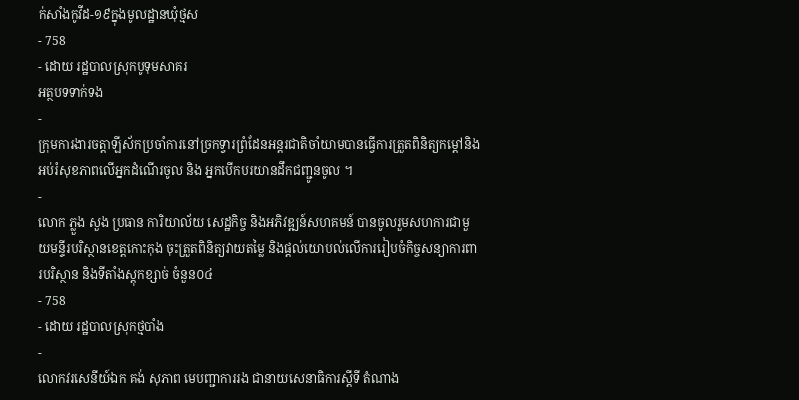ក់សាំងកូវីដ-១៩ក្នុងមូលដ្ឋានឃុំថ្មស
- 758
- ដោយ រដ្ឋបាលស្រុកបូទុមសាគរ
អត្ថបទទាក់ទង
-
ក្រុមការងារចត្តាឡីស័កប្រចាំការនៅច្រកទ្វារព្រំដែនអន្ដរជាតិចាំយាមបានធ្វើការត្រួតពិនិត្យកម្ដៅនិងអប់រំសុខភាពលើអ្នកដំណើរចូល និង អ្នកបើកបរយានដឹកជញ្ជូនចូល ។
-
លោក ភ្លួង សួង ប្រធាន ការិយាល័យ សេដ្ឋកិច្ច និងអភិវឌ្ឍន៍សហគមន៍ បានចូលរួមសហការជាមួយមន្ទីរបរិស្ថានខេត្តកោះកុង ចុះត្រួតពិនិត្យវាយតម្លៃ និងផ្តល់យោបល់លើការរៀបចំកិច្ចសន្យាការពារបរិស្ថាន និងទីតាំងស្តុកខ្សាច់ ចំនួន០៤
- 758
- ដោយ រដ្ឋបាលស្រុកថ្មបាំង
-
លោកវរសេនីយ៍ឯក គង់ សុភាព មេបញ្ជាការរង ជានាយសេនាធិការស្តីទី តំណាង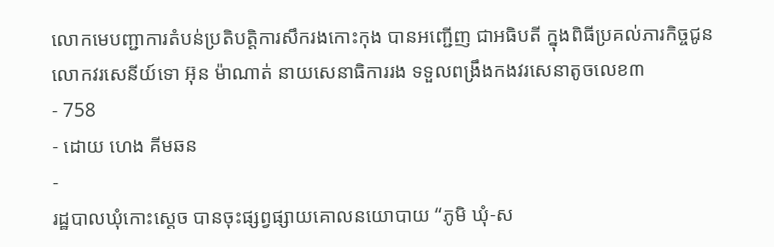លោកមេបញ្ជាការតំបន់ប្រតិបត្តិការសឹករងកោះកុង បានអញ្ជើញ ជាអធិបតី ក្នុងពិធីប្រគល់ភារកិច្ចជូនលោកវរសេនីយ៍ទោ អ៊ុន ម៉ាណាត់ នាយសេនាធិការរង ទទួលពង្រឹងកងវរសេនាតូចលេខ៣
- 758
- ដោយ ហេង គីមឆន
-
រដ្ឋបាលឃុំកោះស្ដេច បានចុះផ្សព្វផ្សាយគោលនយោបាយ “ភូមិ ឃុំ-ស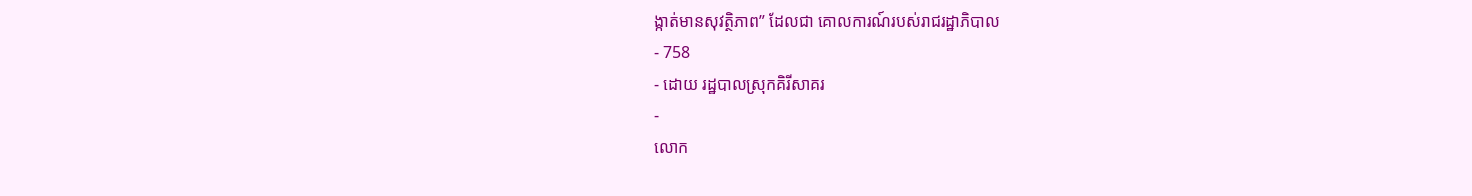ង្កាត់មានសុវត្ថិភាព” ដែលជា គោលការណ៍របស់រាជរដ្ឋាភិបាល
- 758
- ដោយ រដ្ឋបាលស្រុកគិរីសាគរ
-
លោក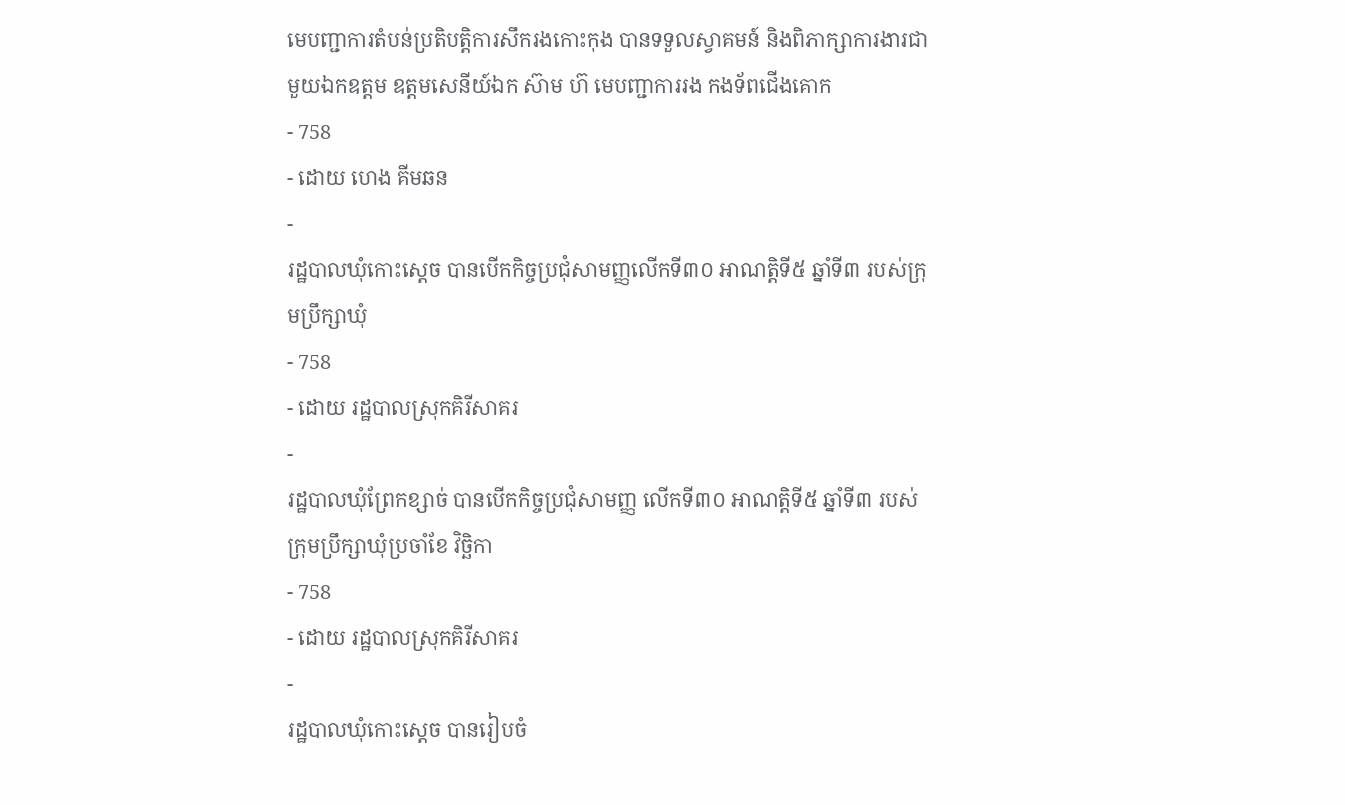មេបញ្ជាការតំបន់ប្រតិបត្តិការសឹករងកោះកុង បានទទួលស្វាគមន៍ និងពិភាក្សាការងារជាមួយឯកឧត្តម ឧត្តមសេនីយ៍ឯក ស៊ាម ហ៊ មេបញ្ជាការរង កងទ័ពជើងគោក
- 758
- ដោយ ហេង គីមឆន
-
រដ្ឋបាលឃុំកោះស្ដេច បានបើកកិច្ចប្រជុំសាមញ្ញលេីកទី៣០ អាណត្តិទី៥ ឆ្នាំទី៣ របស់ក្រុមប្រឹក្សាឃុំ
- 758
- ដោយ រដ្ឋបាលស្រុកគិរីសាគរ
-
រដ្ឋបាលឃុំព្រែកខ្សាច់ បានបើកកិច្ចប្រជុំសាមញ្ញ លើកទី៣០ អាណត្តិទី៥ ឆ្នាំទី៣ របស់ក្រុមប្រឹក្សាឃុំប្រចាំខែ វិច្ឆិកា
- 758
- ដោយ រដ្ឋបាលស្រុកគិរីសាគរ
-
រដ្ឋបាលឃុំកោះស្ដេច បានរៀបចំ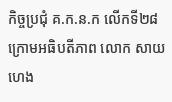កិច្ចប្រជុំ គ.ក.ន.ក លេីកទី២៨ ក្រោមអធិបតីភាព លោក សាយ ហេង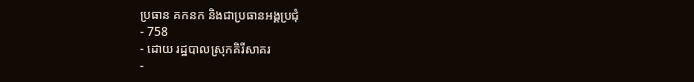ប្រធាន គកនក និងជាប្រធានអង្គប្រជុំ
- 758
- ដោយ រដ្ឋបាលស្រុកគិរីសាគរ
-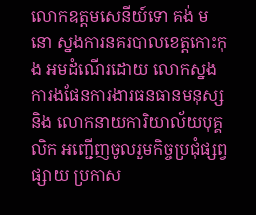លោកឧត្តមសេនីយ៍ទោ គង់ មនោ ស្នងការនគរបាលខេត្តកោះកុង អមដំណើរដោយ លោកស្នងការងផែនការងារធនធានមនុស្ស និង លោកនាយការិយាល័យបុគ្គលិក អញ្ជើញចូលរួមកិច្ចប្រជុំផ្សព្វផ្សាយ ប្រកាស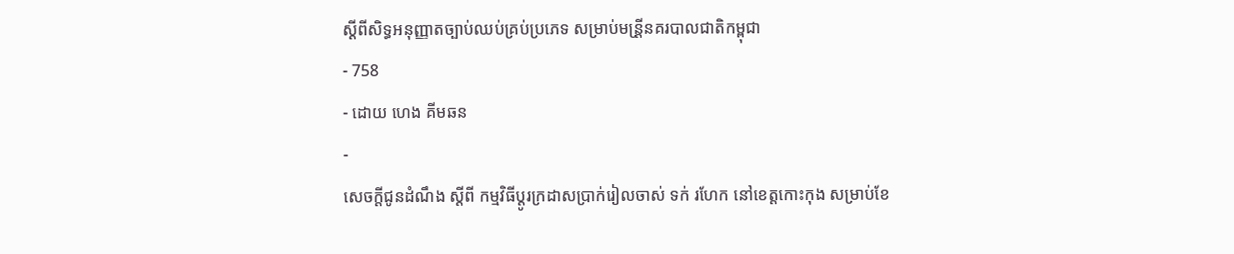ស្ដីពីសិទ្ធអនុញ្ញាតច្បាប់ឈប់គ្រប់ប្រភេទ សម្រាប់មន្រី្តនគរបាលជាតិកម្ពុជា
- 758
- ដោយ ហេង គីមឆន
-
សេចក្តីជូនដំណឹង ស្តីពី កម្មវិធីប្តូរក្រដាសប្រាក់រៀលចាស់ ទក់ រហែក នៅខេត្តកោះកុង សម្រាប់ខែ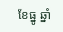ខែធ្នូ ឆ្នាំ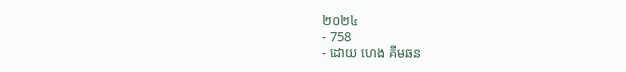២០២៤
- 758
- ដោយ ហេង គីមឆន